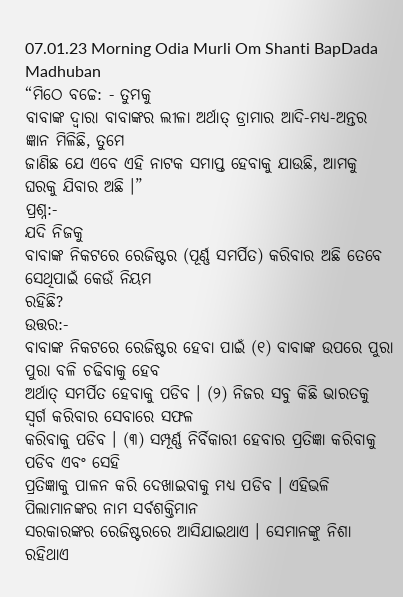07.01.23 Morning Odia Murli Om Shanti BapDada Madhuban
“ମିଠେ ବଚ୍ଚେ: - ତୁମକୁ
ବାବାଙ୍କ ଦ୍ୱାରା ବାବାଙ୍କର ଲୀଳା ଅର୍ଥାତ୍ ଡ୍ରାମାର ଆଦି-ମଧ୍ୟ-ଅନ୍ତର ଜ୍ଞାନ ମିଳିଛି, ତୁମେ
ଜାଣିଛ ଯେ ଏବେ ଏହି ନାଟକ ସମାପ୍ତ ହେବାକୁ ଯାଉଛି, ଆମକୁ ଘରକୁ ଯିବାର ଅଛି ।”
ପ୍ରଶ୍ନ:-
ଯଦି ନିଜକୁ
ବାବାଙ୍କ ନିକଟରେ ରେଜିଷ୍ଟର (ପୂର୍ଣ୍ଣ ସମର୍ପିତ) କରିବାର ଅଛି ତେବେ ସେଥିପାଇଁ କେଉଁ ନିୟମ
ରହିଛି?
ଉତ୍ତର:-
ବାବାଙ୍କ ନିକଟରେ ରେଜିଷ୍ଟର ହେବା ପାଇଁ (୧) ବାବାଙ୍କ ଉପରେ ପୁରା ପୁରା ବଳି ଚଢିବାକୁ ହେବ
ଅର୍ଥାତ୍ ସମର୍ପିତ ହେବାକୁ ପଡିବ । (୨) ନିଜର ସବୁ କିଛି ଭାରତକୁ ସ୍ୱର୍ଗ କରିବାର ସେବାରେ ସଫଳ
କରିବାକୁ ପଡିବ । (୩) ସମ୍ପୂର୍ଣ୍ଣ ନିର୍ବିକାରୀ ହେବାର ପ୍ରତିଜ୍ଞା କରିବାକୁ ପଡିବ ଏବଂ ସେହି
ପ୍ରତିଜ୍ଞାକୁ ପାଳନ କରି ଦେଖାଇବାକୁ ମଧ୍ୟ ପଡିବ । ଏହିଭଳି ପିଲାମାନଙ୍କର ନାମ ସର୍ବଶକ୍ତିମାନ
ସରକାରଙ୍କର ରେଜିଷ୍ଟରରେ ଆସିଯାଇଥାଏ । ସେମାନଙ୍କୁ ନିଶା ରହିଥାଏ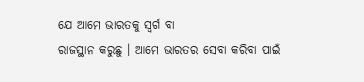ଯେ ଆମେ ଭାରତକୁ ସ୍ୱର୍ଗ ବା
ରାଜସ୍ଥାନ କରୁଛୁ । ଆମେ ଭାରତର ସେବା କରିବା ପାଇଁ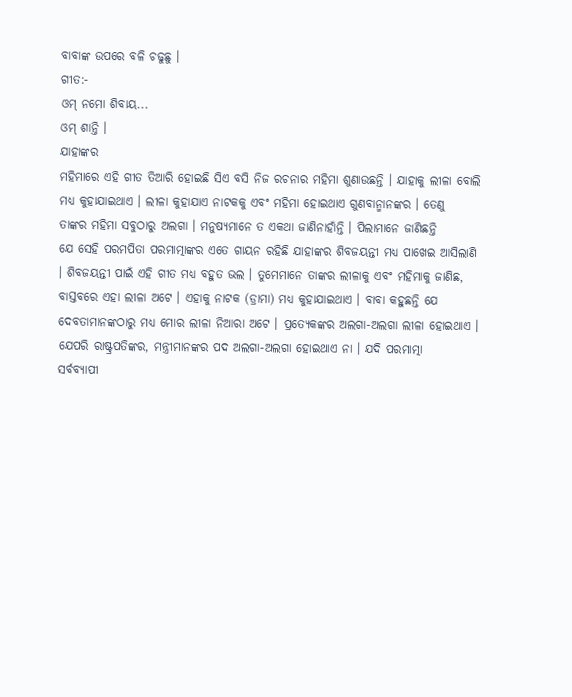ବାବାଙ୍କ ଉପରେ ବଳି ଚଢୁଛୁ ।
ଗୀତ:-
ଓମ୍ ନମୋ ଶିବାୟ...
ଓମ୍ ଶାନ୍ତି ।
ଯାହାଙ୍କର
ମହିମାରେ ଏହି ଗୀତ ତିଆରି ହୋଇଛି ସିଏ ବସି ନିଜ ରଚନାର ମହିମା ଶୁଣାଉଛନ୍ତି । ଯାହାକୁ ଲୀଳା ବୋଲି
ମଧ୍ୟ କୁହାଯାଇଥାଏ । ଲୀଳା କୁହାଯାଏ ନାଟକକୁ ଏବଂ ମହିମା ହୋଇଥାଏ ଗୁଣବାନ୍ମାନଙ୍କର । ତେଣୁ
ତାଙ୍କର ମହିମା ସବୁଠାରୁ ଅଲଗା । ମନୁଷ୍ୟମାନେ ତ ଏକଥା ଜାଣିନାହାଁନ୍ତି । ପିଲାମାନେ ଜାଣିଛନ୍ତି
ଯେ ସେହି ପରମପିତା ପରମାତ୍ମାଙ୍କର ଏତେ ଗାୟନ ରହିଛି ଯାହାଙ୍କର ଶିବଜୟନ୍ତୀ ମଧ୍ୟ ପାଖେଇ ଆସିଲାଣି
। ଶିବଜୟନ୍ତୀ ପାଇଁ ଏହି ଗୀତ ମଧ୍ୟ ବହୁତ ଭଲ । ତୁମେମାନେ ତାଙ୍କର ଲୀଳାକୁ ଏବଂ ମହିମାକୁ ଜାଣିଛ,
ବାସ୍ତବରେ ଏହା ଲୀଳା ଅଟେ । ଏହାକୁ ନାଟକ (ଡ୍ରାମା) ମଧ୍ୟ କୁହାଯାଇଥାଏ । ବାବା କହୁଛନ୍ତି ଯେ
ଦେବତାମାନଙ୍କଠାରୁ ମଧ୍ୟ ମୋର ଲୀଳା ନିଆରା ଅଟେ । ପ୍ରତ୍ୟେକଙ୍କର ଅଲଗା-ଅଲଗା ଲୀଳା ହୋଇଥାଏ ।
ଯେପରି ରାଷ୍ଟ୍ରପତିଙ୍କର, ମନ୍ତ୍ରୀମାନଙ୍କର ପଦ ଅଲଗା-ଅଲଗା ହୋଇଥାଏ ନା । ଯଦି ପରମାତ୍ମା
ସର୍ବବ୍ୟାପୀ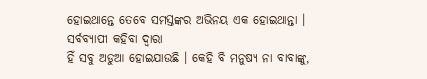ହୋଇଥାନ୍ତେ ତେବେ ସମସ୍ତଙ୍କର ଅଭିନୟ ଏକ ହୋଇଥାନ୍ତା । ସର୍ବବ୍ୟାପୀ କହିବା ଦ୍ୱାରା
ହିଁ ସବୁ ଅଡୁଆ ହୋଇଯାଉଛି । କେହି ବି ମନୁଷ୍ୟ ନା ବାବାଙ୍କୁ,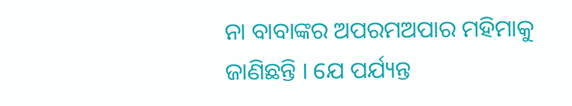ନା ବାବାଙ୍କର ଅପରମଅପାର ମହିମାକୁ
ଜାଣିଛନ୍ତି । ଯେ ପର୍ଯ୍ୟନ୍ତ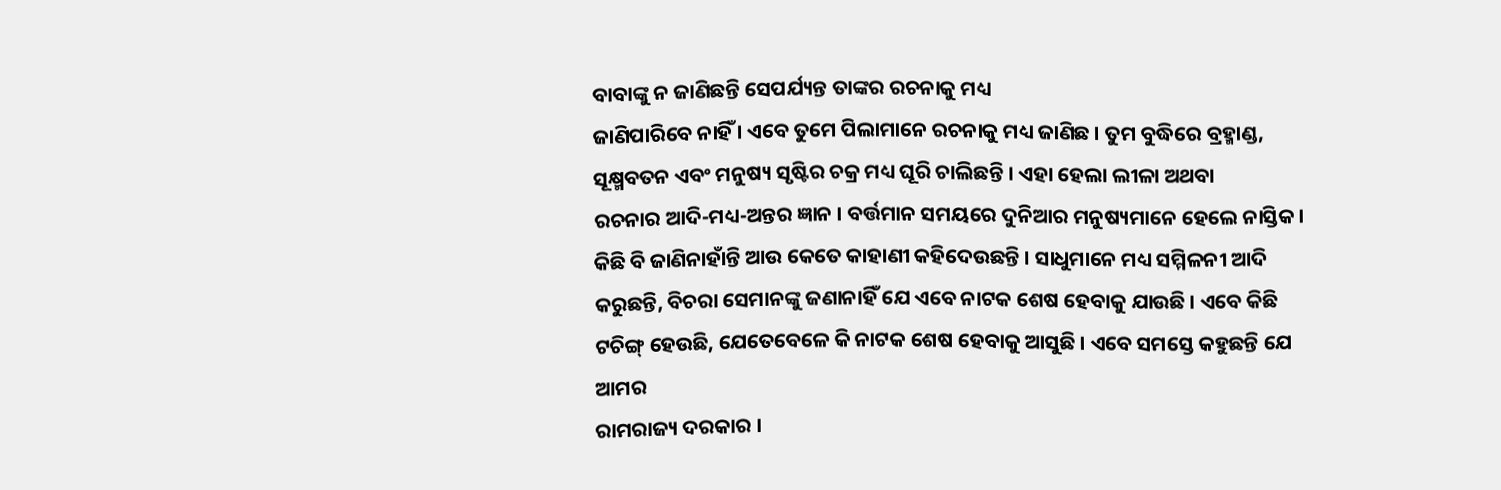ବାବାଙ୍କୁ ନ ଜାଣିଛନ୍ତି ସେପର୍ଯ୍ୟନ୍ତ ତାଙ୍କର ରଚନାକୁ ମଧ୍ୟ
ଜାଣିପାରିବେ ନାହିଁ । ଏବେ ତୁମେ ପିଲାମାନେ ରଚନାକୁ ମଧ୍ୟ ଜାଣିଛ । ତୁମ ବୁଦ୍ଧିରେ ବ୍ରହ୍ମାଣ୍ଡ,
ସୂକ୍ଷ୍ମବତନ ଏବଂ ମନୁଷ୍ୟ ସୃଷ୍ଟିର ଚକ୍ର ମଧ୍ୟ ଘୂରି ଚାଲିଛନ୍ତି । ଏହା ହେଲା ଲୀଳା ଅଥବା
ରଚନାର ଆଦି-ମଧ୍ୟ-ଅନ୍ତର ଜ୍ଞାନ । ବର୍ତ୍ତମାନ ସମୟରେ ଦୁନିଆର ମନୁଷ୍ୟମାନେ ହେଲେ ନାସ୍ତିକ ।
କିଛି ବି ଜାଣିନାହାଁନ୍ତି ଆଉ କେତେ କାହାଣୀ କହିଦେଉଛନ୍ତି । ସାଧୁମାନେ ମଧ୍ୟ ସମ୍ମିଳନୀ ଆଦି
କରୁଛନ୍ତି, ବିଚରା ସେମାନଙ୍କୁ ଜଣାନାହିଁ ଯେ ଏବେ ନାଟକ ଶେଷ ହେବାକୁ ଯାଉଛି । ଏବେ କିଛି
ଟଚିଙ୍ଗ୍ ହେଉଛି, ଯେତେବେଳେ କି ନାଟକ ଶେଷ ହେବାକୁ ଆସୁଛି । ଏବେ ସମସ୍ତେ କହୁଛନ୍ତି ଯେ ଆମର
ରାମରାଜ୍ୟ ଦରକାର ।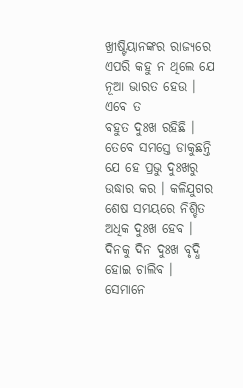ଖ୍ରୀଷ୍ଟିୟାନଙ୍କର ରାଜ୍ୟରେ ଏପରି କହୁ ନ ଥିଲେ ଯେ ନୂଆ ଭାରତ ହେଉ । ଏବେ ତ
ବହୁତ ଦୁଃଖ ରହିଛି । ତେବେ ସମସ୍ତେ ଡାକୁଛନ୍ତି ଯେ ହେ ପ୍ରଭୁ ଦୁଃଖରୁ ଉଦ୍ଧାର କର । କଳିଯୁଗର
ଶେଷ ସମୟରେ ନିଶ୍ଚିତ ଅଧିକ ଦୁଃଖ ହେବ । ଦିନକୁ ଦିନ ଦୁଃଖ ବୃଦ୍ଧି ହୋଇ ଚାଲିବ । ସେମାନେ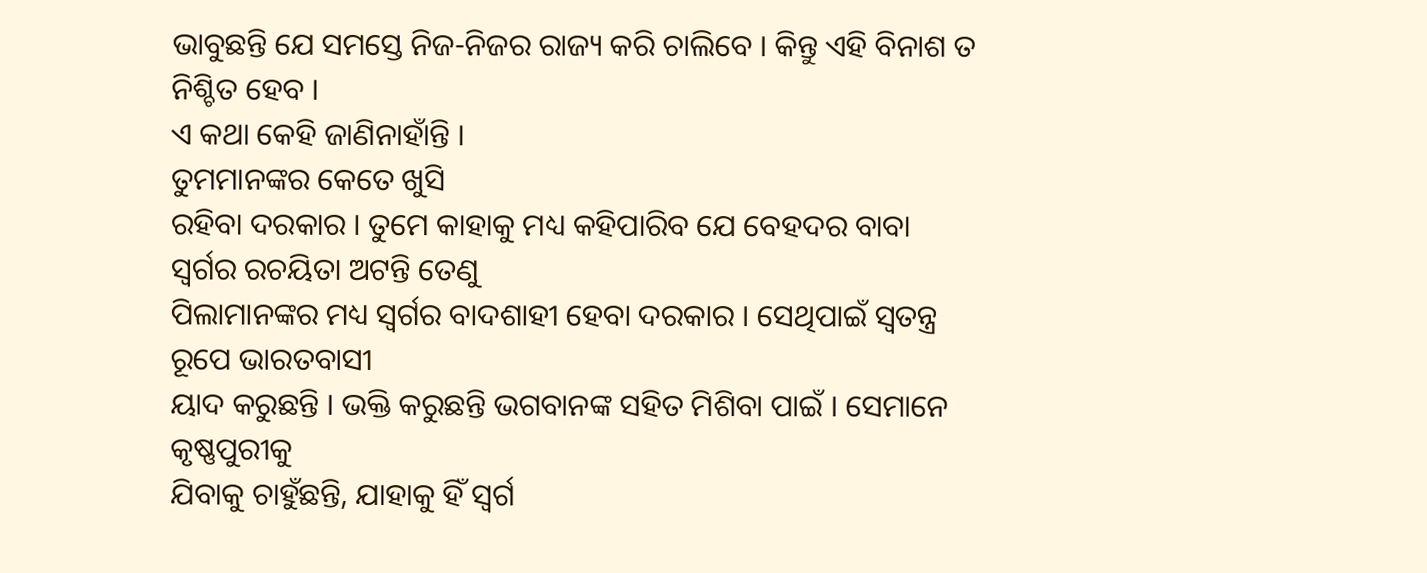ଭାବୁଛନ୍ତି ଯେ ସମସ୍ତେ ନିଜ-ନିଜର ରାଜ୍ୟ କରି ଚାଲିବେ । କିନ୍ତୁ ଏହି ବିନାଶ ତ ନିଶ୍ଚିତ ହେବ ।
ଏ କଥା କେହି ଜାଣିନାହାଁନ୍ତି ।
ତୁମମାନଙ୍କର କେତେ ଖୁସି
ରହିବା ଦରକାର । ତୁମେ କାହାକୁ ମଧ୍ୟ କହିପାରିବ ଯେ ବେହଦର ବାବା ସ୍ୱର୍ଗର ରଚୟିତା ଅଟନ୍ତି ତେଣୁ
ପିଲାମାନଙ୍କର ମଧ୍ୟ ସ୍ୱର୍ଗର ବାଦଶାହୀ ହେବା ଦରକାର । ସେଥିପାଇଁ ସ୍ୱତନ୍ତ୍ର ରୂପେ ଭାରତବାସୀ
ୟାଦ କରୁଛନ୍ତି । ଭକ୍ତି କରୁଛନ୍ତି ଭଗବାନଙ୍କ ସହିତ ମିଶିବା ପାଇଁ । ସେମାନେ କୃଷ୍ଣପୁରୀକୁ
ଯିବାକୁ ଚାହୁଁଛନ୍ତି, ଯାହାକୁ ହିଁ ସ୍ୱର୍ଗ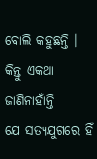ବୋଲି କହୁଛନ୍ତି । କିନ୍ତୁ ଏକଥା ଜାଣିନାହାଁନ୍ତି
ଯେ ସତ୍ୟଯୁଗରେ ହିଁ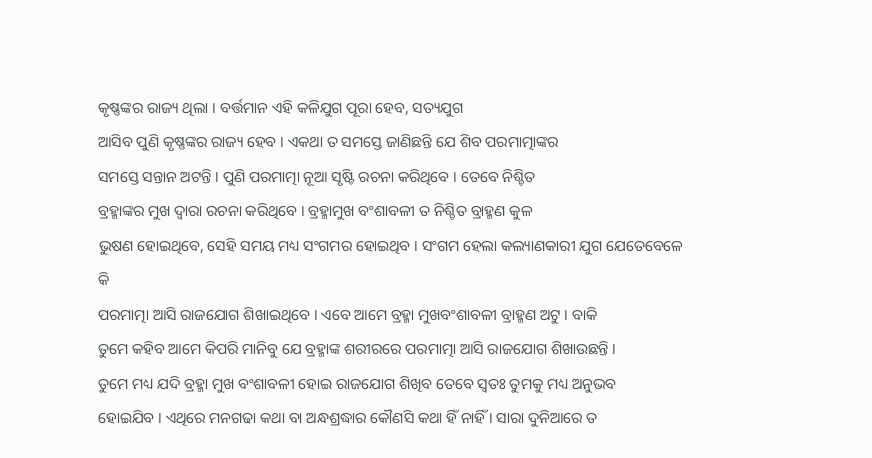କୃଷ୍ଣଙ୍କର ରାଜ୍ୟ ଥିଲା । ବର୍ତ୍ତମାନ ଏହି କଳିଯୁଗ ପୂରା ହେବ, ସତ୍ୟଯୁଗ
ଆସିବ ପୁଣି କୃଷ୍ଣଙ୍କର ରାଜ୍ୟ ହେବ । ଏକଥା ତ ସମସ୍ତେ ଜାଣିଛନ୍ତି ଯେ ଶିବ ପରମାତ୍ମାଙ୍କର
ସମସ୍ତେ ସନ୍ତାନ ଅଟନ୍ତି । ପୁଣି ପରମାତ୍ମା ନୂଆ ସୃଷ୍ଟି ରଚନା କରିଥିବେ । ତେବେ ନିଶ୍ଚିତ
ବ୍ରହ୍ମାଙ୍କର ମୁଖ ଦ୍ୱାରା ରଚନା କରିଥିବେ । ବ୍ରହ୍ମାମୁଖ ବଂଶାବଳୀ ତ ନିଶ୍ଚିତ ବ୍ରାହ୍ମଣ କୁଳ
ଭୁଷଣ ହୋଇଥିବେ, ସେହି ସମୟ ମଧ୍ୟ ସଂଗମର ହୋଇଥିବ । ସଂଗମ ହେଲା କଲ୍ୟାଣକାରୀ ଯୁଗ ଯେତେବେଳେ କି
ପରମାତ୍ମା ଆସି ରାଜଯୋଗ ଶିଖାଇଥିବେ । ଏବେ ଆମେ ବ୍ରହ୍ମା ମୁଖବଂଶାବଳୀ ବ୍ରାହ୍ମଣ ଅଟୁ । ବାକି
ତୁମେ କହିବ ଆମେ କିପରି ମାନିବୁ ଯେ ବ୍ରହ୍ମାଙ୍କ ଶରୀରରେ ପରମାତ୍ମା ଆସି ରାଜଯୋଗ ଶିଖାଉଛନ୍ତି ।
ତୁମେ ମଧ୍ୟ ଯଦି ବ୍ରହ୍ମା ମୁଖ ବଂଶାବଳୀ ହୋଇ ରାଜଯୋଗ ଶିଖିବ ତେବେ ସ୍ୱତଃ ତୁମକୁ ମଧ୍ୟ ଅନୁଭବ
ହୋଇଯିବ । ଏଥିରେ ମନଗଢା କଥା ବା ଅନ୍ଧଶ୍ରଦ୍ଧାର କୌଣସି କଥା ହିଁ ନାହିଁ । ସାରା ଦୁନିଆରେ ତ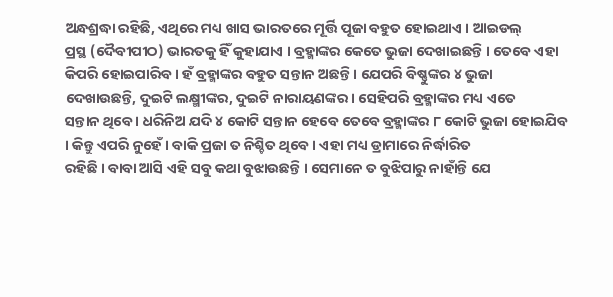ଅନ୍ଧଶ୍ରଦ୍ଧା ରହିଛି, ଏଥିରେ ମଧ୍ୟ ଖାସ ଭାରତରେ ମୂର୍ତ୍ତି ପୂଜା ବହୁତ ହୋଇଥାଏ । ଆଇଡଲ୍
ପ୍ରସ୍ଥ (ଦୈବୀପୀଠ) ଭାରତକୁ ହିଁ କୁହାଯାଏ । ବ୍ରହ୍ମାଙ୍କର କେତେ ଭୁଜା ଦେଖାଇଛନ୍ତି । ତେବେ ଏହା
କିପରି ହୋଇପାରିବ । ହଁ ବ୍ରହ୍ମାଙ୍କର ବହୁତ ସନ୍ତାନ ଅଛନ୍ତି । ଯେପରି ବିଷ୍ଣୁଙ୍କର ୪ ଭୁଜା
ଦେଖାଉଛନ୍ତି, ଦୁଇଟି ଲକ୍ଷ୍ମୀଙ୍କର, ଦୁଇଟି ନାରାୟଣଙ୍କର । ସେହିପରି ବ୍ରହ୍ମାଙ୍କର ମଧ୍ୟ ଏତେ
ସନ୍ତାନ ଥିବେ । ଧରିନିଅ ଯଦି ୪ କୋଟି ସନ୍ତାନ ହେବେ ତେବେ ବ୍ରହ୍ମାଙ୍କର ୮ କୋଟି ଭୁଜା ହୋଇଯିବ
। କିନ୍ତୁ ଏପରି ନୁହେଁ । ବାକି ପ୍ରଜା ତ ନିଶ୍ଚିତ ଥିବେ । ଏହା ମଧ୍ୟ ଡ୍ରାମାରେ ନିର୍ଦ୍ଧାରିତ
ରହିଛି । ବାବା ଆସି ଏହି ସବୁ କଥା ବୁଝାଉଛନ୍ତି । ସେମାନେ ତ ବୁଝିପାରୁ ନାହାଁନ୍ତି ଯେ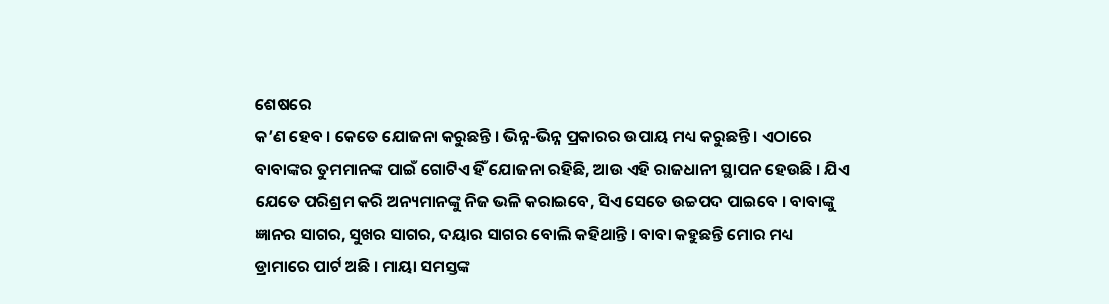ଶେଷରେ
କ’ଣ ହେବ । କେତେ ଯୋଜନା କରୁଛନ୍ତି । ଭିନ୍ନ-ଭିନ୍ନ ପ୍ରକାରର ଉପାୟ ମଧ୍ୟ କରୁଛନ୍ତି । ଏଠାରେ
ବାବାଙ୍କର ତୁମମାନଙ୍କ ପାଇଁ ଗୋଟିଏ ହିଁ ଯୋଜନା ରହିଛି, ଆଉ ଏହି ରାଜଧାନୀ ସ୍ଥାପନ ହେଉଛି । ଯିଏ
ଯେତେ ପରିଶ୍ରମ କରି ଅନ୍ୟମାନଙ୍କୁ ନିଜ ଭଳି କରାଇବେ, ସିଏ ସେତେ ଉଚ୍ଚପଦ ପାଇବେ । ବାବାଙ୍କୁ
ଜ୍ଞାନର ସାଗର, ସୁଖର ସାଗର, ଦୟାର ସାଗର ବୋଲି କହିଥାନ୍ତି । ବାବା କହୁଛନ୍ତି ମୋର ମଧ୍ୟ
ଡ୍ରାମାରେ ପାର୍ଟ ଅଛି । ମାୟା ସମସ୍ତଙ୍କ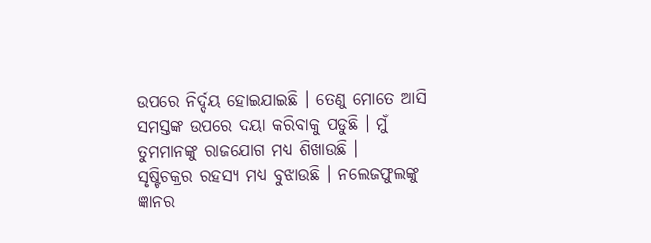ଉପରେ ନିର୍ଦ୍ଦୟ ହୋଇଯାଇଛି । ତେଣୁ ମୋତେ ଆସି
ସମସ୍ତଙ୍କ ଉପରେ ଦୟା କରିବାକୁ ପଡୁଛି । ମୁଁ ତୁମମାନଙ୍କୁ ରାଜଯୋଗ ମଧ୍ୟ ଶିଖାଉଛି ।
ସୃଷ୍ଟିଚକ୍ରର ରହସ୍ୟ ମଧ୍ୟ ବୁଝାଉଛି । ନଲେଜଫୁଲଙ୍କୁ ଜ୍ଞାନର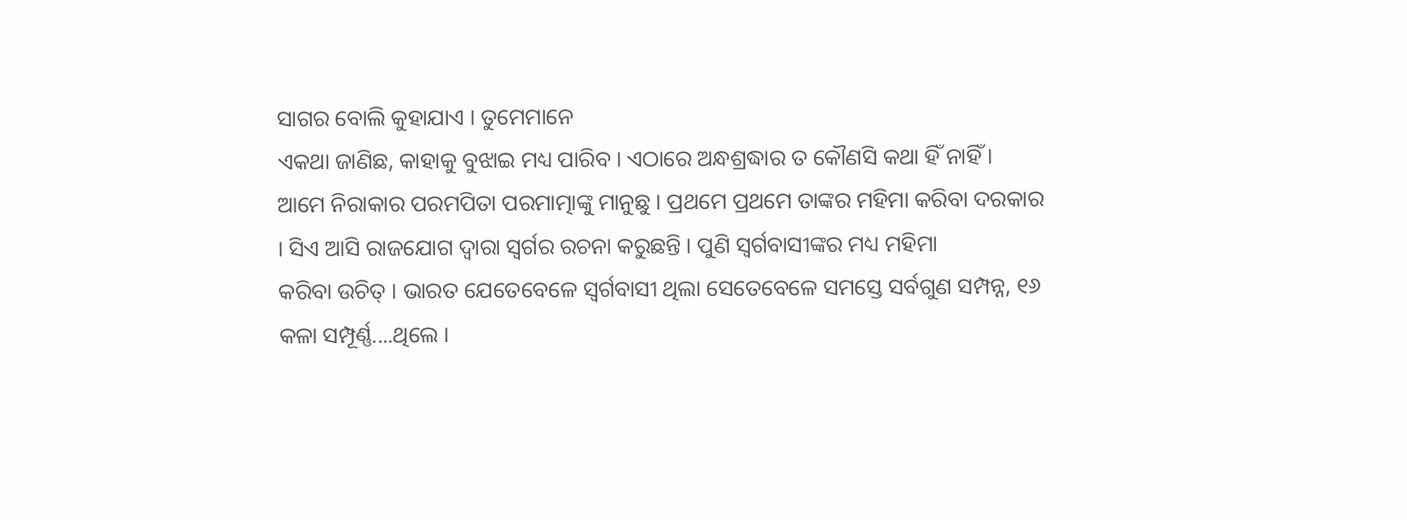ସାଗର ବୋଲି କୁହାଯାଏ । ତୁମେମାନେ
ଏକଥା ଜାଣିଛ, କାହାକୁ ବୁଝାଇ ମଧ୍ୟ ପାରିବ । ଏଠାରେ ଅନ୍ଧଶ୍ରଦ୍ଧାର ତ କୌଣସି କଥା ହିଁ ନାହିଁ ।
ଆମେ ନିରାକାର ପରମପିତା ପରମାତ୍ମାଙ୍କୁ ମାନୁଛୁ । ପ୍ରଥମେ ପ୍ରଥମେ ତାଙ୍କର ମହିମା କରିବା ଦରକାର
। ସିଏ ଆସି ରାଜଯୋଗ ଦ୍ୱାରା ସ୍ୱର୍ଗର ରଚନା କରୁଛନ୍ତି । ପୁଣି ସ୍ୱର୍ଗବାସୀଙ୍କର ମଧ୍ୟ ମହିମା
କରିବା ଉଚିତ୍ । ଭାରତ ଯେତେବେଳେ ସ୍ୱର୍ଗବାସୀ ଥିଲା ସେତେବେଳେ ସମସ୍ତେ ସର୍ବଗୁଣ ସମ୍ପନ୍ନ, ୧୬
କଳା ସମ୍ପୂର୍ଣ୍ଣ....ଥିଲେ ।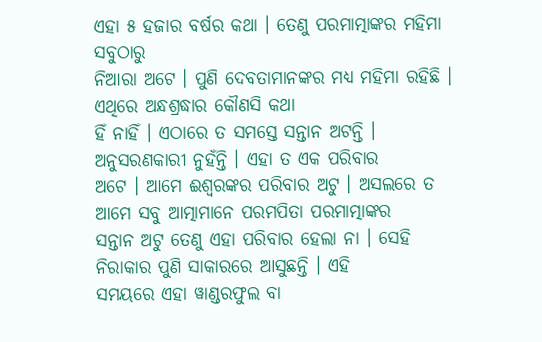ଏହା ୫ ହଜାର ବର୍ଷର କଥା । ତେଣୁ ପରମାତ୍ମାଙ୍କର ମହିମା ସବୁଠାରୁ
ନିଆରା ଅଟେ । ପୁଣି ଦେବତାମାନଙ୍କର ମଧ୍ୟ ମହିମା ରହିଛି । ଏଥିରେ ଅନ୍ଧଶ୍ରଦ୍ଧାର କୌଣସି କଥା
ହିଁ ନାହିଁ । ଏଠାରେ ତ ସମସ୍ତେ ସନ୍ତାନ ଅଟନ୍ତି । ଅନୁସରଣକାରୀ ନୁହଁନ୍ତି । ଏହା ତ ଏକ ପରିବାର
ଅଟେ । ଆମେ ଈଶ୍ୱରଙ୍କର ପରିବାର ଅଟୁ । ଅସଲରେ ତ ଆମେ ସବୁ ଆତ୍ମାମାନେ ପରମପିତା ପରମାତ୍ମାଙ୍କର
ସନ୍ତାନ ଅଟୁ ତେଣୁ ଏହା ପରିବାର ହେଲା ନା । ସେହି ନିରାକାର ପୁଣି ସାକାରରେ ଆସୁଛନ୍ତି । ଏହି
ସମୟରେ ଏହା ୱାଣ୍ଡରଫୁଲ ବା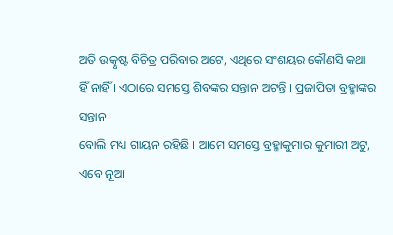ଅତି ଉତ୍କୃଷ୍ଟ ବିଚିତ୍ର ପରିବାର ଅଟେ, ଏଥିରେ ସଂଶୟର କୌଣସି କଥା
ହିଁ ନାହିଁ । ଏଠାରେ ସମସ୍ତେ ଶିବଙ୍କର ସନ୍ତାନ ଅଟନ୍ତି । ପ୍ରଜାପିତା ବ୍ରହ୍ମାଙ୍କର ସନ୍ତାନ
ବୋଲି ମଧ୍ୟ ଗାୟନ ରହିଛି । ଆମେ ସମସ୍ତେ ବ୍ରହ୍ମାକୁମାର କୁମାରୀ ଅଟୁ, ଏବେ ନୂଆ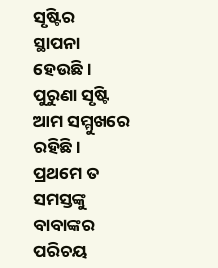ସୃଷ୍ଟିର
ସ୍ଥାପନା ହେଉଛି । ପୁରୁଣା ସୃଷ୍ଟି ଆମ ସମ୍ମୁଖରେ ରହିଛି । ପ୍ରଥମେ ତ ସମସ୍ତଙ୍କୁ ବାବାଙ୍କର
ପରିଚୟ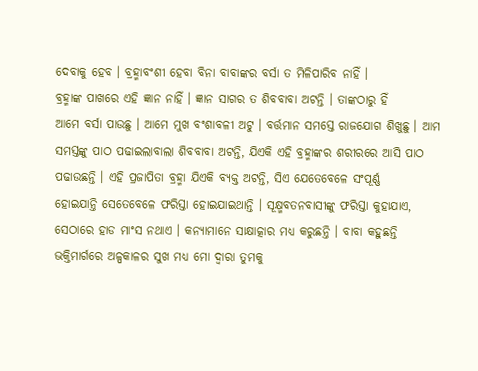ଦେବାକୁ ହେବ । ବ୍ରହ୍ମାବଂଶୀ ହେବା ବିନା ବାବାଙ୍କର ବର୍ସା ତ ମିଳିପାରିବ ନାହିଁ ।
ବ୍ରହ୍ମାଙ୍କ ପାଖରେ ଏହି ଜ୍ଞାନ ନାହିଁ । ଜ୍ଞାନ ସାଗର ତ ଶିବବାବା ଅଟନ୍ତି । ତାଙ୍କଠାରୁ ହିଁ
ଆମେ ବର୍ସା ପାଉଛୁ । ଆମେ ମୁଖ ବଂଶାବଳୀ ଅଟୁ । ବର୍ତ୍ତମାନ ସମସ୍ତେ ରାଜଯୋଗ ଶିଖୁଛୁ । ଆମ
ସମସ୍ତଙ୍କୁ ପାଠ ପଢାଇଲାବାଲା ଶିବବାବା ଅଟନ୍ତି, ଯିଏକି ଏହି ବ୍ରହ୍ମାଙ୍କର ଶରୀରରେ ଆସି ପାଠ
ପଢାଉଛନ୍ତି । ଏହି ପ୍ରଜାପିତା ବ୍ରହ୍ମା ଯିଏକି ବ୍ୟକ୍ତ ଅଟନ୍ତି, ସିଏ ଯେତେବେଳେ ସଂପୂର୍ଣ୍ଣ
ହୋଇଯାନ୍ତି ସେତେବେଳେ ଫରିସ୍ତା ହୋଇଯାଇଥାନ୍ତି । ସୂକ୍ଷ୍ମବତନବାସୀଙ୍କୁ ଫରିସ୍ତା କୁହାଯାଏ,
ସେଠାରେ ହାଡ ମାଂସ ନଥାଏ । କନ୍ୟାମାନେ ସାକ୍ଷାତ୍କାର ମଧ୍ୟ କରୁଛନ୍ତି । ବାବା କହୁଛନ୍ତି
ଭକ୍ତିମାର୍ଗରେ ଅଳ୍ପକାଳର ସୁଖ ମଧ୍ୟ ମୋ ଦ୍ୱାରା ତୁମକୁ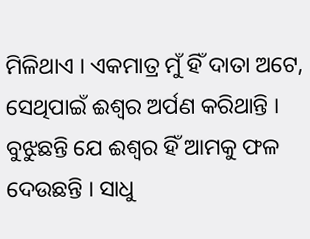ମିଳିଥାଏ । ଏକମାତ୍ର ମୁଁ ହିଁ ଦାତା ଅଟେ,
ସେଥିପାଇଁ ଈଶ୍ୱର ଅର୍ପଣ କରିଥାନ୍ତି । ବୁଝୁଛନ୍ତି ଯେ ଈଶ୍ୱର ହିଁ ଆମକୁ ଫଳ ଦେଉଛନ୍ତି । ସାଧୁ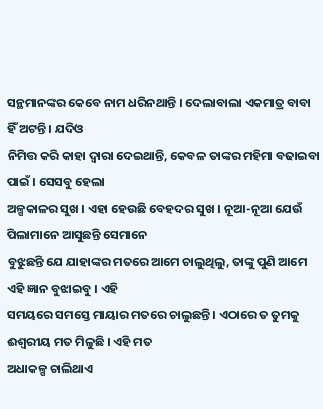ସନ୍ଥମାନଙ୍କର କେବେ ନାମ ଧରିନଥାନ୍ତି । ଦେଲାବାଲା ଏକମାତ୍ର ବାବା ହିଁ ଅଟନ୍ତି । ଯଦିଓ
ନିମିତ୍ତ କରି କାହା ଦ୍ୱାରା ଦେଇଥାନ୍ତି, କେବଳ ତାଙ୍କର ମହିମା ବଢାଇବା ପାଇଁ । ସେସବୁ ହେଲା
ଅଳ୍ପକାଳର ସୁଖ । ଏହା ହେଉଛି ବେହଦର ସୁଖ । ନୂଆ-ନୂଆ ଯେଉଁ ପିଲାମାନେ ଆସୁଛନ୍ତି ସେମାନେ
ବୁଝୁଛନ୍ତି ଯେ ଯାହାଙ୍କର ମତରେ ଆମେ ଚାଲୁଥିଲୁ, ତାଙ୍କୁ ପୁଣି ଆମେ ଏହି ଜ୍ଞାନ ବୁଝାଇବୁ । ଏହି
ସମୟରେ ସମସ୍ତେ ମାୟାର ମତରେ ଚାଲୁଛନ୍ତି । ଏଠାରେ ତ ତୁମକୁ ଈଶ୍ୱରୀୟ ମତ ମିଳୁଛି । ଏହି ମତ
ଅଧାକଳ୍ପ ଚାଲିଥାଏ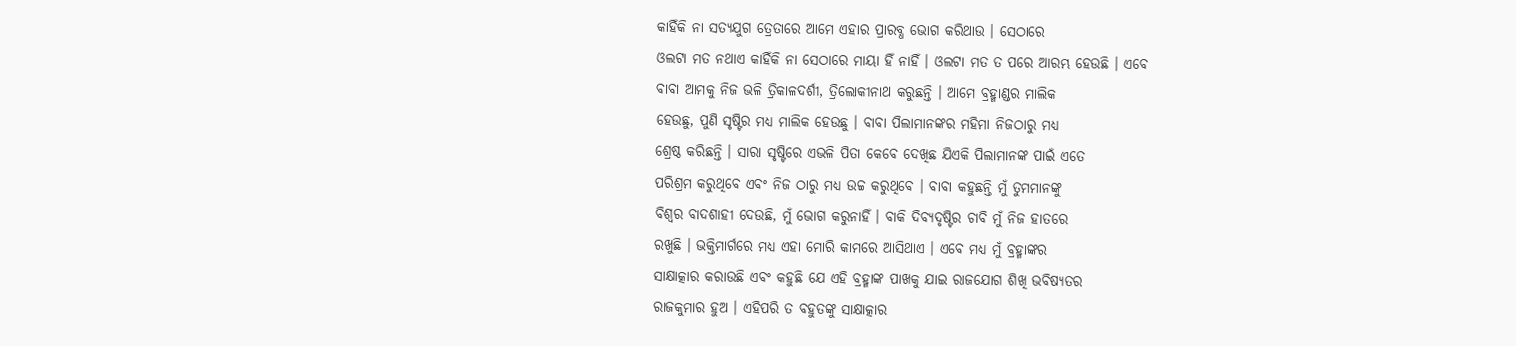କାହିଁକି ନା ସତ୍ୟଯୁଗ ତ୍ରେତାରେ ଆମେ ଏହାର ପ୍ରାରବ୍ଧ ଭୋଗ କରିଥାଉ । ସେଠାରେ
ଓଲଟା ମତ ନଥାଏ କାହିଁକି ନା ସେଠାରେ ମାୟା ହିଁ ନାହିଁ । ଓଲଟା ମତ ତ ପରେ ଆରମ୍ଭ ହେଉଛି । ଏବେ
ବାବା ଆମକୁ ନିଜ ଭଳି ତ୍ରିକାଳଦର୍ଶୀ, ତ୍ରିଲୋକୀନାଥ କରୁଛନ୍ତି । ଆମେ ବ୍ରହ୍ମାଣ୍ଡର ମାଲିକ
ହେଉଛୁ, ପୁଣି ସୃଷ୍ଟିର ମଧ୍ୟ ମାଲିକ ହେଉଛୁ । ବାବା ପିଲାମାନଙ୍କର ମହିମା ନିଜଠାରୁ ମଧ୍ୟ
ଶ୍ରେଷ୍ଠ କରିଛନ୍ତି । ସାରା ସୃଷ୍ଟିରେ ଏଭଳି ପିତା କେବେ ଦେଖିଛ ଯିଏକି ପିଲାମାନଙ୍କ ପାଇଁ ଏତେ
ପରିଶ୍ରମ କରୁଥିବେ ଏବଂ ନିଜ ଠାରୁ ମଧ୍ୟ ଉଚ୍ଚ କରୁଥିବେ । ବାବା କହୁଛନ୍ତି ମୁଁ ତୁମମାନଙ୍କୁ
ବିଶ୍ୱର ବାଦଶାହୀ ଦେଉଛି, ମୁଁ ଭୋଗ କରୁନାହିଁ । ବାକି ଦିବ୍ୟଦୃଷ୍ଟିର ଚାବି ମୁଁ ନିଜ ହାତରେ
ରଖୁଛି । ଭକ୍ତିମାର୍ଗରେ ମଧ୍ୟ ଏହା ମୋରି କାମରେ ଆସିଥାଏ । ଏବେ ମଧ୍ୟ ମୁଁ ବ୍ରହ୍ମାଙ୍କର
ସାକ୍ଷାତ୍କାର କରାଉଛି ଏବଂ କହୁଛି ଯେ ଏହି ବ୍ରହ୍ମାଙ୍କ ପାଖକୁ ଯାଇ ରାଜଯୋଗ ଶିଖି ଭବିଷ୍ୟତର
ରାଜକୁମାର ହୁଅ । ଏହିପରି ତ ବହୁତଙ୍କୁ ସାକ୍ଷାତ୍କାର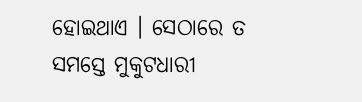ହୋଇଥାଏ । ସେଠାରେ ତ ସମସ୍ତେ ମୁକୁଟଧାରୀ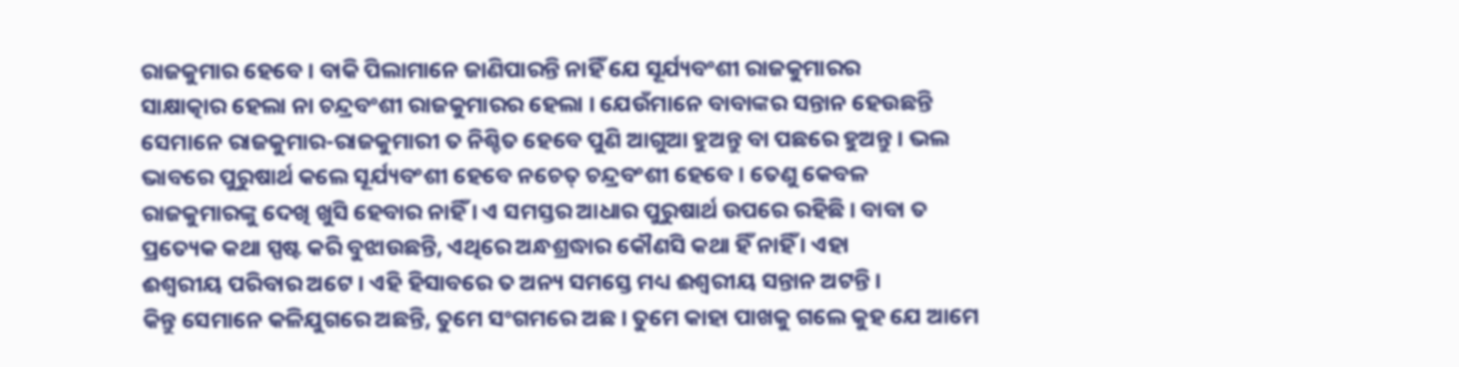ରାଜକୁମାର ହେବେ । ବାକି ପିଲାମାନେ ଜାଣିପାରନ୍ତି ନାହିଁ ଯେ ସୂର୍ଯ୍ୟବଂଶୀ ରାଜକୁମାରର
ସାକ୍ଷାତ୍କାର ହେଲା ନା ଚନ୍ଦ୍ରବଂଶୀ ରାଜକୁମାରର ହେଲା । ଯେଉଁମାନେ ବାବାଙ୍କର ସନ୍ତାନ ହେଉଛନ୍ତି
ସେମାନେ ରାଜକୁମାର-ରାଜକୁମାରୀ ତ ନିଶ୍ଚିତ ହେବେ ପୁଣି ଆଗୁଆ ହୁଅନ୍ତୁ ବା ପଛରେ ହୁଅନ୍ତୁ । ଭଲ
ଭାବରେ ପୁରୁଷାର୍ଥ କଲେ ସୂର୍ଯ୍ୟବଂଶୀ ହେବେ ନଚେତ୍ ଚନ୍ଦ୍ରବଂଶୀ ହେବେ । ତେଣୁ କେବଳ
ରାଜକୁମାରଙ୍କୁ ଦେଖି ଖୁସି ହେବାର ନାହିଁ । ଏ ସମସ୍ତର ଆଧାର ପୁରୁଷାର୍ଥ ଉପରେ ରହିଛି । ବାବା ତ
ପ୍ରତ୍ୟେକ କଥା ସ୍ପଷ୍ଟ କରି ବୁଝାଉଛନ୍ତି, ଏଥିରେ ଅନ୍ଧଶ୍ରଦ୍ଧାର କୌଣସି କଥା ହିଁ ନାହିଁ । ଏହା
ଈଶ୍ୱରୀୟ ପରିବାର ଅଟେ । ଏହି ହିସାବରେ ତ ଅନ୍ୟ ସମସ୍ତେ ମଧ୍ୟ ଈଶ୍ୱରୀୟ ସନ୍ତାନ ଅଟନ୍ତି ।
କିନ୍ତୁ ସେମାନେ କଳିଯୁଗରେ ଅଛନ୍ତି, ତୁମେ ସଂଗମରେ ଅଛ । ତୁମେ କାହା ପାଖକୁ ଗଲେ କୁହ ଯେ ଆମେ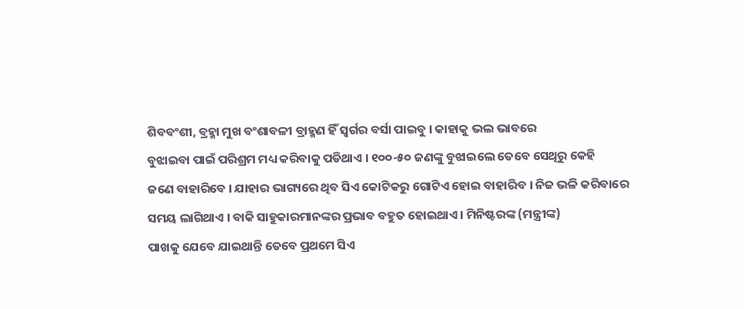ଶିବବଂଶୀ, ବ୍ରହ୍ମା ମୁଖ ବଂଶାବଳୀ ବ୍ରାହ୍ମଣ ହିଁ ସ୍ୱର୍ଗର ବର୍ସା ପାଇବୁ । କାହାକୁ ଭଲ ଭାବରେ
ବୁଝାଇବା ପାଇଁ ପରିଶ୍ରମ ମଧ୍ୟ କରିବାକୁ ପଡିଥାଏ । ୧୦୦-୫୦ ଜଣଙ୍କୁ ବୁଝାଇଲେ ତେବେ ସେଥିରୁ କେହି
ଜଣେ ବାହାରିବେ । ଯାହାର ଭାଗ୍ୟରେ ଥିବ ସିଏ କୋଟିକରୁ ଗୋଟିଏ ହୋଇ ବାହାରିବ । ନିଜ ଭଳି କରିବାରେ
ସମୟ ଲାଗିଥାଏ । ବାକି ସାହୁକାରମାନଙ୍କର ପ୍ରଭାବ ବହୁତ ହୋଇଥାଏ । ମିନିଷ୍ଟରଙ୍କ (ମନ୍ତ୍ରୀଙ୍କ)
ପାଖକୁ ଯେବେ ଯାଇଥାନ୍ତି ତେବେ ପ୍ରଥମେ ସିଏ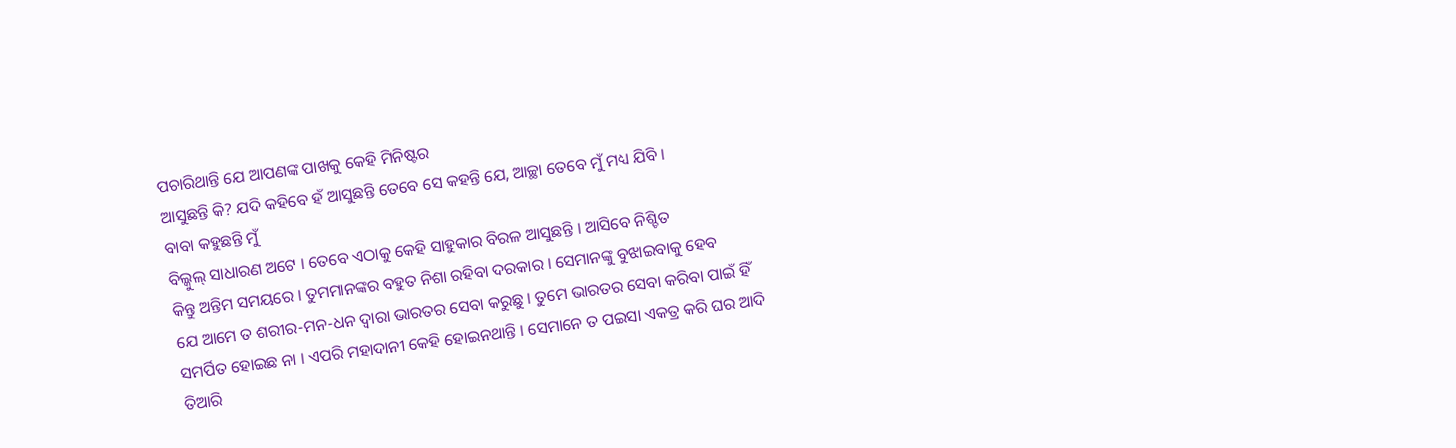ପଚାରିଥାନ୍ତି ଯେ ଆପଣଙ୍କ ପାଖକୁ କେହି ମିନିଷ୍ଟର
ଆସୁଛନ୍ତି କି? ଯଦି କହିବେ ହଁ ଆସୁଛନ୍ତି ତେବେ ସେ କହନ୍ତି ଯେ, ଆଚ୍ଛା ତେବେ ମୁଁ ମଧ୍ୟ ଯିବି ।
ବାବା କହୁଛନ୍ତି ମୁଁ
ବିଲ୍କୁଲ୍ ସାଧାରଣ ଅଟେ । ତେବେ ଏଠାକୁ କେହି ସାହୁକାର ବିରଳ ଆସୁଛନ୍ତି । ଆସିବେ ନିଶ୍ଚିତ
କିନ୍ତୁ ଅନ୍ତିମ ସମୟରେ । ତୁମମାନଙ୍କର ବହୁତ ନିଶା ରହିବା ଦରକାର । ସେମାନଙ୍କୁ ବୁଝାଇବାକୁ ହେବ
ଯେ ଆମେ ତ ଶରୀର-ମନ-ଧନ ଦ୍ୱାରା ଭାରତର ସେବା କରୁଛୁ । ତୁମେ ଭାରତର ସେବା କରିବା ପାଇଁ ହିଁ
ସମର୍ପିତ ହୋଇଛ ନା । ଏପରି ମହାଦାନୀ କେହି ହୋଇନଥାନ୍ତି । ସେମାନେ ତ ପଇସା ଏକତ୍ର କରି ଘର ଆଦି
ତିଆରି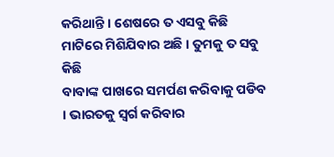କରିଥାନ୍ତି । ଶେଷରେ ତ ଏସବୁ କିଛି ମାଟିରେ ମିଶିଯିବାର ଅଛି । ତୁମକୁ ତ ସବୁ କିଛି
ବାବାଙ୍କ ପାଖରେ ସମର୍ପଣ କରିବାକୁ ପଡିବ । ଭାରତକୁ ସ୍ୱର୍ଗ କରିବାର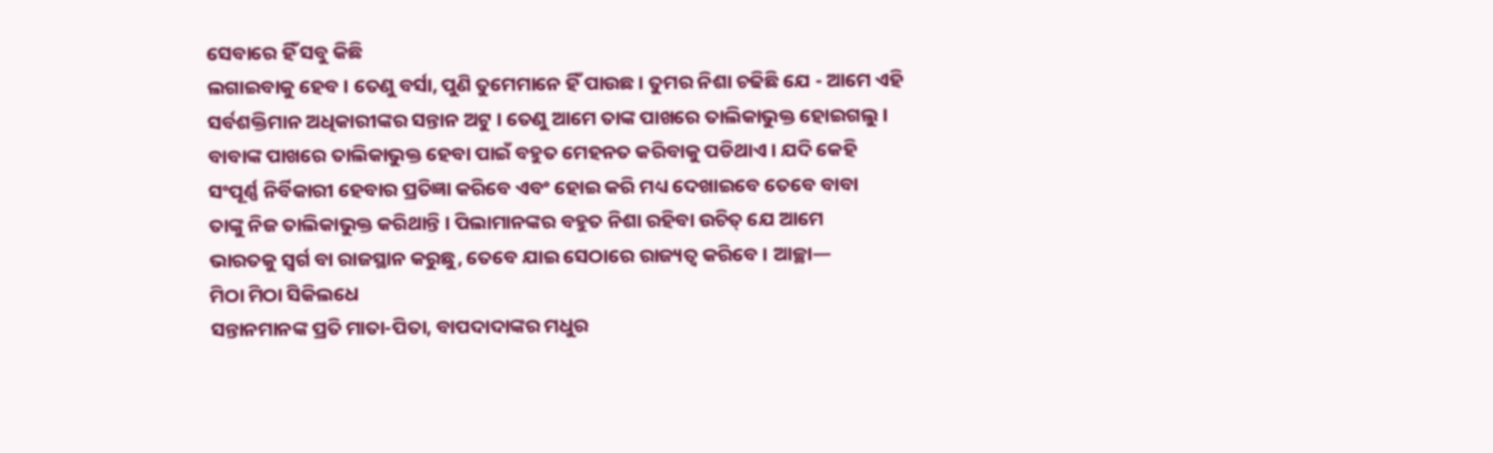ସେବାରେ ହିଁ ସବୁ କିଛି
ଲଗାଇବାକୁ ହେବ । ତେଣୁ ବର୍ସା, ପୁଣି ତୁମେମାନେ ହିଁ ପାଉଛ । ତୁମର ନିଶା ଚଢିଛି ଯେ - ଆମେ ଏହି
ସର୍ବଶକ୍ତିମାନ ଅଧିକାରୀଙ୍କର ସନ୍ତାନ ଅଟୁ । ତେଣୁ ଆମେ ତାଙ୍କ ପାଖରେ ତାଲିକାଭୁକ୍ତ ହୋଇଗଲୁ ।
ବାବାଙ୍କ ପାଖରେ ତାଲିକାଭୁକ୍ତ ହେବା ପାଇଁ ବହୁତ ମେହନତ କରିବାକୁ ପଡିଥାଏ । ଯଦି କେହି
ସଂପୂର୍ଣ୍ଣ ନିର୍ବିକାରୀ ହେବାର ପ୍ରତିଜ୍ଞା କରିବେ ଏବଂ ହୋଇ କରି ମଧ୍ୟ ଦେଖାଇବେ ତେବେ ବାବା
ତାଙ୍କୁ ନିଜ ତାଲିକାଭୁକ୍ତ କରିଥାନ୍ତି । ପିଲାମାନଙ୍କର ବହୁତ ନିଶା ରହିବା ଉଚିତ୍ ଯେ ଆମେ
ଭାରତକୁ ସ୍ୱର୍ଗ ବା ରାଜସ୍ଥାନ କରୁଛୁ, ତେବେ ଯାଇ ସେଠାରେ ରାଜ୍ୟତ୍ୱ କରିବେ । ଆଚ୍ଛା—
ମିଠା ମିଠା ସିକିଲଧେ
ସନ୍ତାନମାନଙ୍କ ପ୍ରତି ମାତା-ପିତା, ବାପଦାଦାଙ୍କର ମଧୁର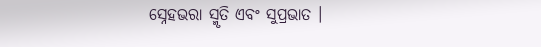ସ୍ନେହଭରା ସ୍ମୃତି ଏବଂ ସୁପ୍ରଭାତ ।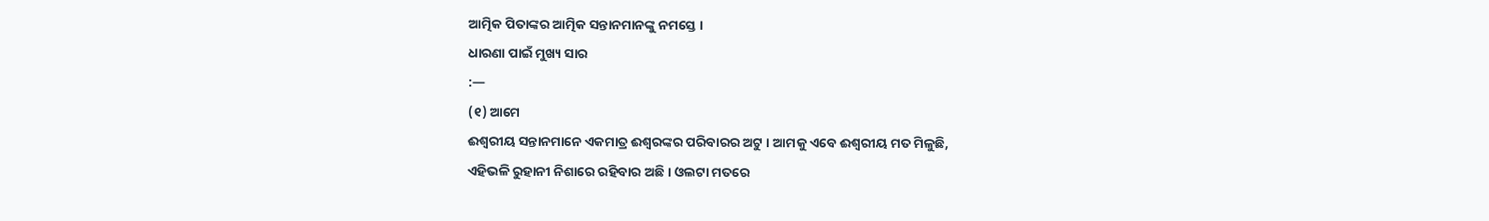ଆତ୍ମିକ ପିତାଙ୍କର ଆତ୍ମିକ ସନ୍ତାନମାନଙ୍କୁ ନମସ୍ତେ ।
ଧାରଣା ପାଇଁ ମୁଖ୍ୟ ସାର
:—
(୧) ଆମେ
ଈଶ୍ୱରୀୟ ସନ୍ତାନମାନେ ଏକମାତ୍ର ଈଶ୍ୱରଙ୍କର ପରିବାରର ଅଟୁ । ଆମକୁ ଏବେ ଈଶ୍ୱରୀୟ ମତ ମିଳୁଛି,
ଏହିଭଳି ରୁହାନୀ ନିଶାରେ ରହିବାର ଅଛି । ଓଲଟା ମତରେ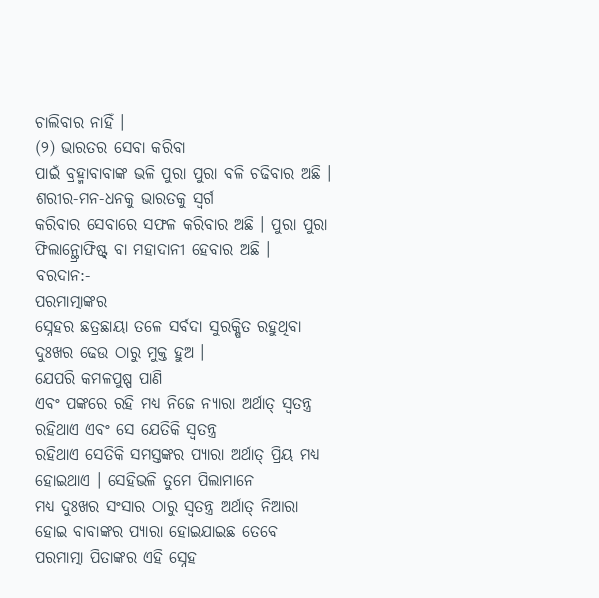ଚାଲିବାର ନାହିଁ ।
(୨) ଭାରତର ସେବା କରିବା
ପାଇଁ ବ୍ରହ୍ମାବାବାଙ୍କ ଭଳି ପୁରା ପୁରା ବଳି ଚଢିବାର ଅଛି । ଶରୀର-ମନ-ଧନକୁ ଭାରତକୁ ସ୍ୱର୍ଗ
କରିବାର ସେବାରେ ସଫଳ କରିବାର ଅଛି । ପୁରା ପୁରା ଫିଲାନ୍ଥ୍ରୋଫିଷ୍ଟ୍ ବା ମହାଦାନୀ ହେବାର ଅଛି ।
ବରଦାନ:-
ପରମାତ୍ମାଙ୍କର
ସ୍ନେହର ଛତ୍ରଛାୟା ତଳେ ସର୍ବଦା ସୁରକ୍ଷିତ ରହୁଥିବା ଦୁଃଖର ଢେଉ ଠାରୁ ମୁକ୍ତ ହୁଅ ।
ଯେପରି କମଳପୁଷ୍ପ ପାଣି
ଏବଂ ପଙ୍କରେ ରହି ମଧ୍ୟ ନିଜେ ନ୍ୟାରା ଅର୍ଥାତ୍ ସ୍ୱତନ୍ତ୍ର ରହିଥାଏ ଏବଂ ସେ ଯେତିକି ସ୍ୱତନ୍ତ୍ର
ରହିଥାଏ ସେତିକି ସମସ୍ତଙ୍କର ପ୍ୟାରା ଅର୍ଥାତ୍ ପ୍ରିୟ ମଧ୍ୟ ହୋଇଥାଏ । ସେହିଭଳି ତୁମେ ପିଲାମାନେ
ମଧ୍ୟ ଦୁଃଖର ସଂସାର ଠାରୁ ସ୍ୱତନ୍ତ୍ର ଅର୍ଥାତ୍ ନିଆରା ହୋଇ ବାବାଙ୍କର ପ୍ୟାରା ହୋଇଯାଇଛ ତେବେ
ପରମାତ୍ମା ପିତାଙ୍କର ଏହି ସ୍ନେହ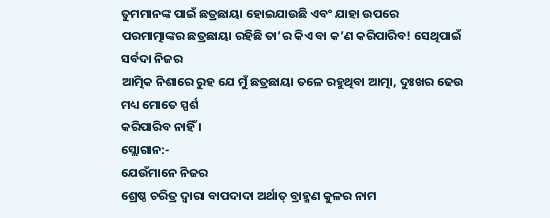ତୁମମାନଙ୍କ ପାଇଁ ଛତ୍ରଛାୟା ହୋଇଯାଉଛି ଏବଂ ଯାହା ଉପରେ
ପରମାତ୍ମାଙ୍କର ଛତ୍ରଛାୟା ରହିଛି ତା’ର କିଏ ବା କ’ଣ କରିପାରିବ! ସେଥିପାଇଁ ସର୍ବଦା ନିଜର
ଆତ୍ମିକ ନିଶାରେ ରୁହ ଯେ ମୁଁ ଛତ୍ରଛାୟା ତଳେ ରହୁଥିବା ଆତ୍ମା, ଦୁଃଖର ଢେଉ ମଧ୍ୟ ମୋତେ ସ୍ପର୍ଶ
କରିପାରିବ ନାହିଁ ।
ସ୍ଲୋଗାନ:-
ଯେଉଁମାନେ ନିଜର
ଶ୍ରେଷ୍ଠ ଚରିତ୍ର ଦ୍ୱାରା ବାପଦାଦା ଅର୍ଥାତ୍ ବ୍ରାହ୍ମଣ କୁଳର ନାମ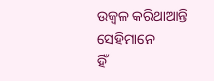ଉଜ୍ୱଳ କରିଥାଆନ୍ତି ସେହିମାନେ
ହିଁ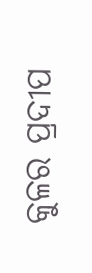କୁଳର ପ୍ରଦୀପ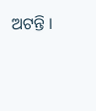ଅଟନ୍ତି ।